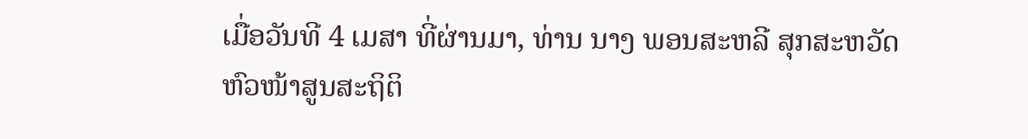ເມື່ອວັນທີ 4 ເມສາ ທີ່ຜ່ານມາ, ທ່ານ ນາງ ພອນສະຫລີ ສຸກສະຫວັດ ຫົວໜ້າສູນສະຖິຕິ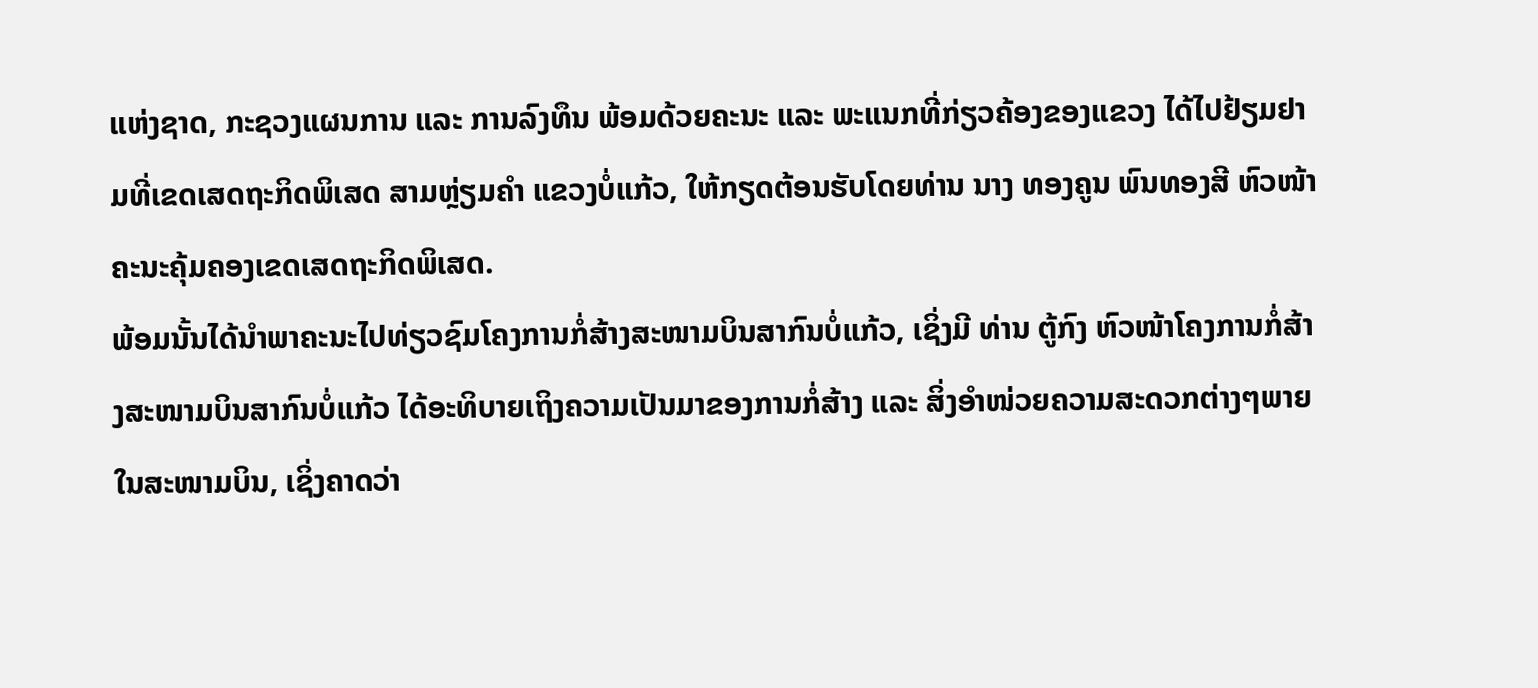ແຫ່ງຊາດ, ກະຊວງແຜນການ ແລະ ການລົງທຶນ ພ້ອມດ້ວຍຄະນະ ແລະ ພະແນກທີ່ກ່ຽວຄ້ອງຂອງແຂວງ ໄດ້ໄປຢ້ຽມຢາມທີ່ເຂດເສດຖະກິດພິເສດ ສາມຫຼ່ຽມຄຳ ແຂວງບໍ່ແກ້ວ, ໃຫ້ກຽດຕ້ອນຮັບໂດຍທ່ານ ນາງ ທອງຄູນ ພົນທອງສີ ຫົວໜ້າຄະນະຄຸ້ມຄອງເຂດເສດຖະກິດພິເສດ.
ພ້ອມນັ້ນໄດ້ນຳພາຄະນະໄປທ່ຽວຊົມໂຄງການກໍ່ສ້າງສະໜາມບິນສາກົນບໍ່ແກ້ວ, ເຊິ່ງມີ ທ່ານ ຕູ້ກົງ ຫົວໜ້າໂຄງການກໍ່ສ້າງສະໜາມບິນສາກົນບໍ່ແກ້ວ ໄດ້ອະທິບາຍເຖິງຄວາມເປັນມາຂອງການກໍ່ສ້າງ ແລະ ສິ່ງອຳໜ່ວຍຄວາມສະດວກຕ່າງໆພາຍໃນສະໜາມບິນ, ເຊິ່ງຄາດວ່າ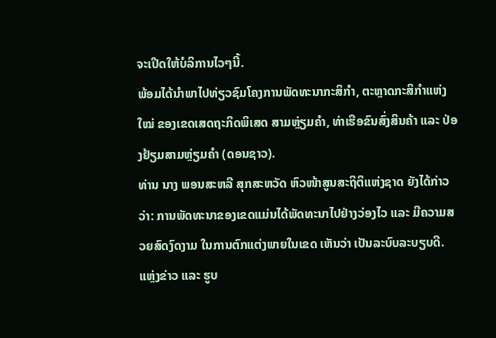ຈະເປີດໃຫ້ບໍລິການໄວໆນີ້.
ພ້ອມໄດ້ນຳພາໄປທ່ຽວຊົມໂຄງການພັດທະນາກະສິກຳ, ຕະຫຼາດກະສິກຳແຫ່ງໃໝ່ ຂອງເຂດເສດຖະກິດພິເສດ ສາມຫຼ່ຽມຄຳ, ທ່າເຮືອຂົນສົ່ງສິນຄ້າ ແລະ ປ່ອງຢ້ຽມສາມຫຼ່ຽມຄຳ (ດອນຊາວ).
ທ່ານ ນາງ ພອນສະຫລີ ສຸກສະຫວັດ ຫົວໜ້າສູນສະຖິຕິແຫ່ງຊາດ ຍັງໄດ້ກ່າວວ່າ: ການພັດທະນາຂອງເຂດແມ່ນໄດ້ພັດທະນາໄປຢ່າງວ່ອງໄວ ແລະ ມີຄວາມສວຍສົດງົດງາມ ໃນການຕົກແຕ່ງພາຍໃນເຂດ ເຫັນວ່າ ເປັນລະບົບລະບຽບດີ.
ແຫຼ່ງຂ່າວ ແລະ ຮູບ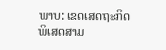ພາບ: ເຂດເສດຖະກິດພິເສດສາມ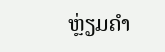ຫຼ່ຽມຄຳ